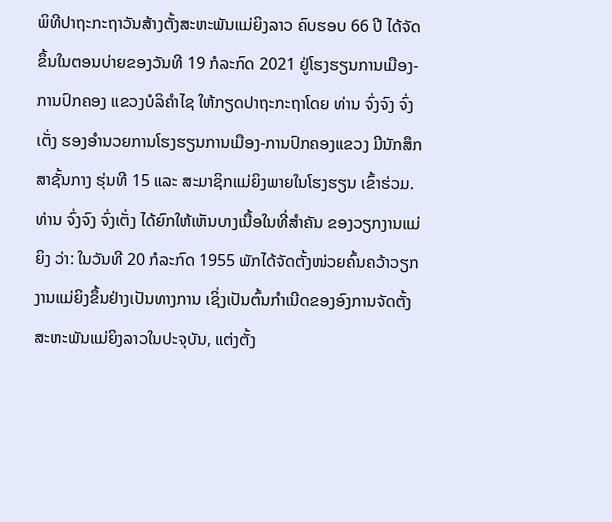ພິທີປາຖະກະຖາວັນສ້າງຕັ້ງສະຫະພັນແມ່ຍິງລາວ ຄົບຮອບ 66 ປີ ໄດ້ຈັດຂຶ້ນໃນຕອນບ່າຍຂອງວັນທີ 19 ກໍລະກົດ 2021 ຢູ່ໂຮງຮຽນການເມືອງ-ການປົກຄອງ ແຂວງບໍລິຄຳໄຊ ໃຫ້ກຽດປາຖະກະຖາໂດຍ ທ່ານ ຈົ່ງຈົງ ຈົ່ງເຕັ່ງ ຮອງອຳນວຍການໂຮງຮຽນການເມືອງ-ການປົກຄອງແຂວງ ມີນັກສຶກສາຊັ້ນກາງ ຮຸ່ນທີ 15 ແລະ ສະມາຊິກແມ່ຍິງພາຍໃນໂຮງຮຽນ ເຂົ້າຮ່ວມ.
ທ່ານ ຈົ່ງຈົງ ຈົ່ງເຕັ່ງ ໄດ້ຍົກໃຫ້ເຫັນບາງເນື້ອໃນທີ່ສຳຄັນ ຂອງວຽກງານແມ່ຍິງ ວ່າ: ໃນວັນທີ 20 ກໍລະກົດ 1955 ພັກໄດ້ຈັດຕັ້ງໜ່ວຍຄົ້ນຄວ້າວຽກງານແມ່ຍິງຂຶ້ນຢ່າງເປັນທາງການ ເຊິ່ງເປັນຕົ້ນກໍາເນີດຂອງອົງການຈັດຕັ້ງສະຫະພັນແມ່ຍິງລາວໃນປະຈຸບັນ, ແຕ່ງຕັ້ງ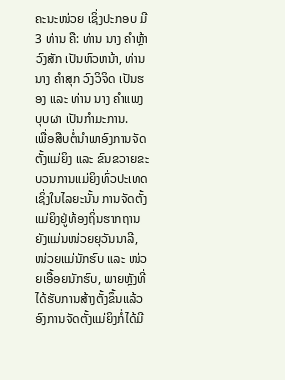ຄະນະໜ່ວຍ ເຊິ່ງປະກອບ ມີ 3 ທ່ານ ຄື: ທ່ານ ນາງ ຄໍາຫຼ້າ ວົງສັກ ເປັນຫົວຫນ້າ, ທ່ານ ນາງ ຄໍາສຸກ ວົງວິຈິດ ເປັນຮອງ ແລະ ທ່ານ ນາງ ຄໍາແພງ ບຸບຜາ ເປັນກໍາມະການ.
ເພື່ອສືບຕໍ່ນໍາພາອົງການຈັດຕັ້ງແມ່ຍິງ ແລະ ຂົນຂວາຍຂະບວນການແມ່ຍິງທົ່ວປະເທດເຊິ່ງໃນໄລຍະນັ້ນ ການຈັດຕັ້ງແມ່ຍິງຢູ່ທ້ອງຖິ່ນຮາກຖານຍັງແມ່ນໜ່ວຍຍຸວັນນາລີ, ໜ່ວຍແມ່ນັກຮົບ ແລະ ໜ່ວຍເອື້ອຍນັກຮົບ, ພາຍຫຼັງທີ່ໄດ້ຮັບການສ້າງຕັ້ງຂຶ້ນແລ້ວ ອົງການຈັດຕັ້ງແມ່ຍິງກໍ່ໄດ້ມີ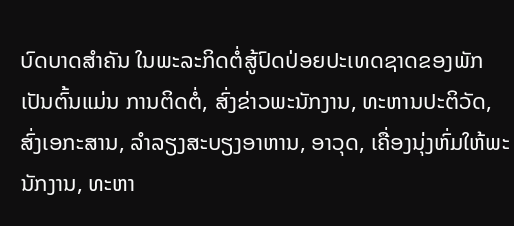ບົດບາດສຳຄັນ ໃນພະລະກິດຕໍ່ສູ້ປົດປ່ອຍປະເທດຊາດຂອງພັກ ເປັນຕົ້ນແມ່ນ ການຕິດຕໍ່, ສົ່ງຂ່າວພະນັກງານ, ທະຫານປະຕິວັດ, ສົ່ງເອກະສານ, ລໍາລຽງສະບຽງອາຫານ, ອາວຸດ, ເຄື່ອງນຸ່ງຫົ່ມໃຫ້ພະນັກງານ, ທະຫາ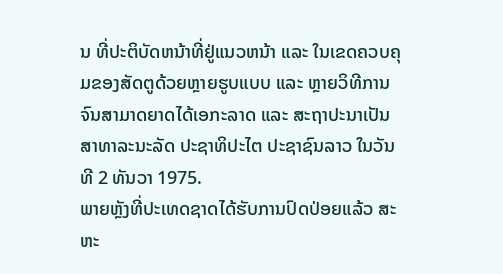ນ ທີ່ປະຕິບັດຫນ້າທີ່ຢູ່ແນວຫນ້າ ແລະ ໃນເຂດຄວບຄຸມຂອງສັດຕູດ້ວຍຫຼາຍຮູບແບບ ແລະ ຫຼາຍວິທີການ ຈົນສາມາດຍາດໄດ້ເອກະລາດ ແລະ ສະຖາປະນາເປັນ ສາທາລະນະລັດ ປະຊາທິປະໄຕ ປະຊາຊົນລາວ ໃນວັນທີ 2 ທັນວາ 1975.
ພາຍຫຼັງທີ່ປະເທດຊາດໄດ້ຮັບການປົດປ່ອຍແລ້ວ ສະຫະ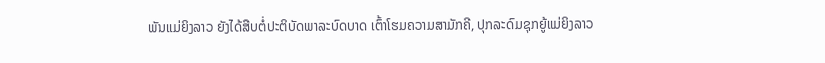ພັນແມ່ຍິງລາວ ຍັງໄດ້ສືບຕໍ່ປະຕິບັດພາລະບົດບາດ ເຕົ້າໂຮມຄວາມສາມັກຄີ, ປຸກລະດົມຊຸກຍູ້ແມ່ຍິງລາວ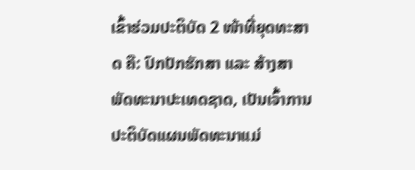ເຂົ້າຮ່ວມປະຕິບັດ 2 ໜ້າທີ່ຍຸດທະສາດ ຄື: ປົກປັກຮັກສາ ແລະ ສ້າງສາພັດທະນາປະເທດຊາດ, ເປັນເຈົ້າການປະຕິບັດແຜນພັດທະນາແມ່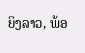ຍິງລາວ, ພ້ອ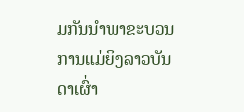ມກັນນໍາພາຂະບວນການແມ່ຍິງລາວບັນດາເຜົ່າ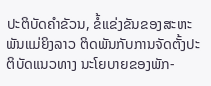ປະຕິບັດຄໍາຂັວນ, ຂໍ້ແຂ່ງຂັນຂອງສະຫະພັນແມ່ຍິງລາວ ຕິດພັນກັບການຈັດຕັ້ງປະຕິບັດແນວທາງ ນະໂຍບາຍຂອງພັກ-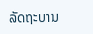ລັດຖະບານ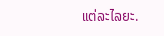ແຕ່ລະໄລຍະ.